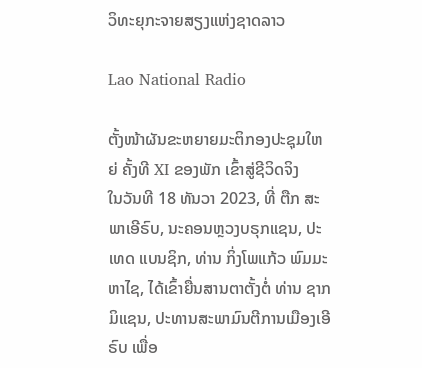ວິທະຍຸກະຈາຍສຽງແຫ່ງຊາດລາວ

Lao National Radio

ຕັ້ງໜ້າຜັນຂະຫຍາຍມະຕິກອງປະຊຸມໃຫຍ່ ຄັ້ງທີ XI ຂອງພັກ ເຂົ້າສູ່ຊີວິດຈິງ
ໃນວັນທີ 18 ທັນວາ 2023, ທີ່ ຕືກ ສະພາເອີຣົບ, ນະຄອນຫຼວງບຣຸກແຊນ, ປະເທດ ແບນຊິກ, ທ່ານ ກິ່ງໂພແກ້ວ ພົມມະຫາໄຊ, ໄດ້ເຂົ້າຍື່ນສານຕາຕັ້ງຕໍ່ ທ່ານ ຊາກ ມິແຊນ, ປະທານສະພາມົນຕີການເມືອງເອີຣົບ ເພື່ອ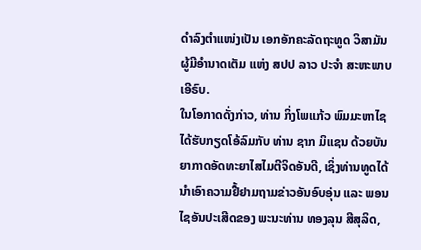ດໍາລົງຕໍາແໜ່ງເປັນ ເອກອັກຄະລັດຖະທູດ ວິສາມັນ ຜູ້ມີອໍານາດເຕັມ ແຫ່ງ ສປປ ລາວ ປະຈໍາ ສະຫະພາບເອີຣົບ.
ໃນໂອກາດດັ່ງກ່າວ, ທ່ານ ກິ່ງໂພແກ້ວ ພົມມະຫາໄຊ ໄດ້ຮັບກຽດໂອ້ລົມກັບ ທ່ານ ຊາກ ມິແຊນ ດ້ວຍບັນຍາກາດອັດທະຍາໄສໄມຕີຈິດອັນດີ, ເຊິ່ງທ່ານທູດໄດ້ນໍາເອົາຄວາມຢື້ຢາມຖາມຂ່າວອັນອົບອຸ່ນ ແລະ ພອນໄຊອັນປະເສີດຂອງ ພະນະທ່ານ ທອງລຸນ ສີສຸລິດ,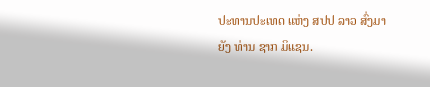ປະທານປະເທດ ແຫ່ງ ສປປ ລາວ ສົ່ງມາຍັງ ທ່ານ ຊາກ ມິແຊນ.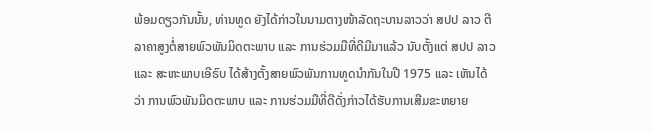ພ້ອມດຽວກັນນັ້ນ, ທ່ານທູດ ຍັງໄດ້ກ່າວໃນນາມຕາງໜ້າລັດຖະບານລາວວ່າ ສປປ ລາວ ຕີລາຄາສູງຕໍ່ສາຍພົວພັນມິດຕະພາບ ແລະ ການຮ່ວມມືທີ່ດີມີມາແລ້ວ ນັບຕັ້ງແຕ່ ສປປ ລາວ ແລະ ສະຫະພາບເອີຣົບ ໄດ້ສ້າງຕັ້ງສາຍພົວພັນການທູດນໍາກັນໃນປີ 1975 ແລະ ເຫັນໄດ້ວ່າ ການພົວພັນມິດຕະພາບ ແລະ ການຮ່ວມມືທີ່ດີດັ່ງກ່າວໄດ້ຮັບການເສີມຂະຫຍາຍ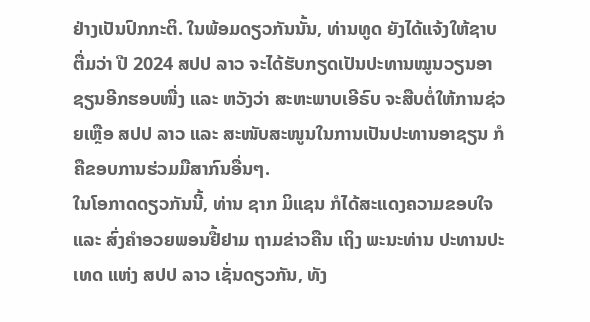ຢ່າງເປັນປົກກະຕິ. ໃນພ້ອມດຽວກັນນັ້ນ, ທ່ານທູດ ຍັງໄດ້ແຈ້ງໃຫ້ຊາບຕື່ມວ່າ ປີ 2024 ສປປ ລາວ ຈະໄດ້ຮັບກຽດເປັນປະທານໝູນວຽນອາຊຽນອີກຮອບໜື່ງ ແລະ ຫວັງວ່າ ສະຫະພາບເອີຣົບ ຈະສືບຕໍ່ໃຫ້ການຊ່ວຍເຫຼືອ ສປປ ລາວ ແລະ ສະໜັບສະໜູນໃນການເປັນປະທານອາຊຽນ ກໍຄືຂອບການຮ່ວມມືສາກົນອື່ນໆ.
ໃນໂອກາດດຽວກັນນີ້, ທ່ານ ຊາກ ມິແຊນ ກໍໄດ້ສະແດງຄວາມຂອບໃຈ ແລະ ສົ່ງຄໍາອວຍພອນຢື້ຢາມ ຖາມຂ່າວຄືນ ເຖິງ ພະນະທ່ານ ປະທານປະເທດ ແຫ່ງ ສປປ ລາວ ເຊັ່ນດຽວກັນ, ທັງ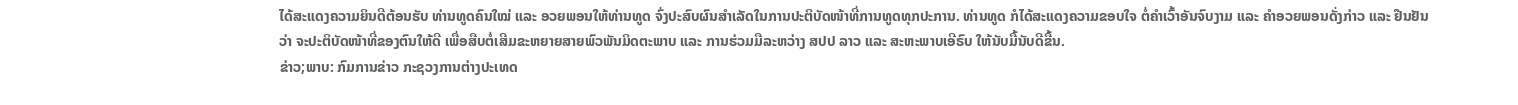ໄດ້ສະແດງຄວາມຍິນດີຕ້ອນຮັບ ທ່ານທູດຄົນໃໝ່ ແລະ ອວຍພອນໃຫ້ທ່ານທູດ ຈົ່ງປະສົບຜົນສໍາເລັດໃນການປະຕິບັດໜ້າທີ່ການທູດທຸກປະການ. ທ່ານທູດ ກໍໄດ້ສະແດງຄວາມຂອບໃຈ ຕໍ່ຄໍາເວົ້າອັນຈົບງາມ ແລະ ຄໍາອວຍພອນດັ່ງກ່າວ ແລະ ຢືນຢັນວ່າ ຈະປະຕິບັດໜ້າທີ່ຂອງຕົນໃຫ້ດີ ເພື່ອສືບຕໍ່ເສີມຂະຫຍາຍສາຍພົວພັນມິດຕະພາບ ແລະ ການຮ່ວມມືລະຫວ່າງ ສປປ ລາວ ແລະ ສະຫະພາບເອີຣົບ ໃຫ້ນັບມື້ນັບດີຂື້ນ.
ຂ່າວ;ພາບ: ກົມການຂ່າວ ກະຊວງການຕ່າງປະເທດ